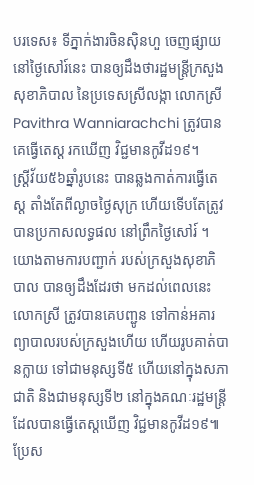បរទេស៖ ទីភ្នាក់ងារចិនស៊ិនហួ ចេញផ្សាយនៅថ្ងៃសៅរ៍នេះ បានឲ្យដឹងថារដ្ឋមន្ត្រីក្រសួងសុខាភិបាល នៃប្រទេសស្រីលង្កា លោកស្រី Pavithra Wanniarachchi ត្រូវបានគេធ្វើតេស្ត រកឃើញ វិជ្ជមានកូវីដ១៩។
ស្ត្រីវ័យ៥៦ឆ្នាំរូបនេះ បានឆ្លងកាត់ការធ្វើតេស្ត តាំងតែពីល្ងាចថ្ងៃសុក្រ ហើយទើបតែត្រូវ បានប្រកាសលទ្ធផល នៅព្រឹកថ្ងៃសៅរ៍ ។
យោងតាមការបញ្ជាក់ របស់ក្រសួងសុខាភិបាល បានឲ្យដឹងដែរថា មកដល់ពេលនេះ លោកស្រី ត្រូវបានគេបញ្ជូន ទៅកាន់អគារ ព្យាបាលរបស់ក្រសួងហើយ ហើយរូបគាត់បានក្លាយ ទៅជាមនុស្សទី៥ ហើយនៅក្នុងសភាជាតិ និងជាមនុស្សទី២ នៅក្នុងគណៈរដ្ឋមន្ត្រី ដែលបានធ្វើតេស្តឃើញ វិជ្ជមានកូវីដ១៩៕
ប្រែស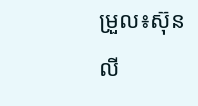ម្រួល៖ស៊ុនលី